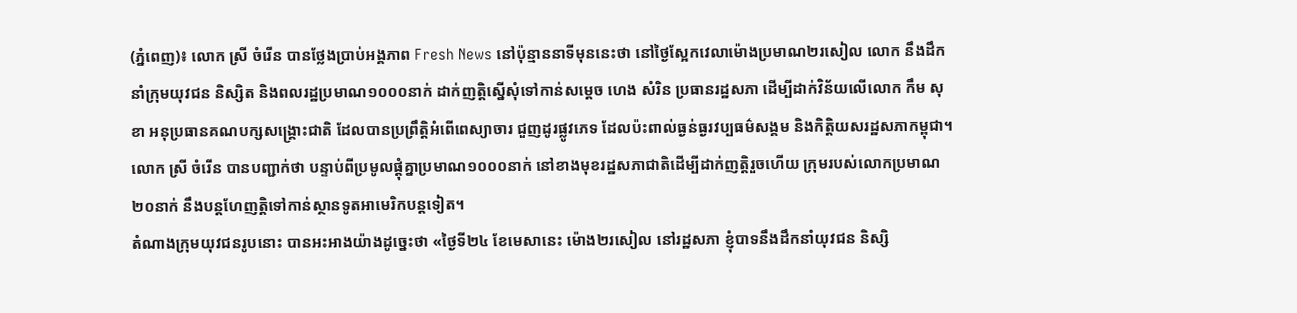(ភ្នំពេញ)៖ លោក ស្រី ចំរើន បានថ្លែងប្រាប់អង្គភាព Fresh News នៅប៉ុន្មាននាទីមុននេះថា នៅថ្ងៃស្អែកវេលាម៉ោងប្រមាណ២រសៀល លោក នឹងដឹកនាំក្រុមយុវជន និស្សិត និងពលរដ្ឋប្រមាណ១០០០នាក់ ដាក់ញត្តិស្នើសុំទៅកាន់សម្តេច ហេង សំរិន ប្រធានរដ្ឋសភា ដើម្បីដាក់វិន័យលើលោក កឹម សុខា អនុប្រធានគណបក្សសង្គ្រោះជាតិ ដែលបានប្រព្រឹត្តិអំពើពេស្យាចារ ជួញដូរផ្លូវភេទ ដែលប៉ះពាល់ធ្ងន់ធ្ងរវប្បធម៌សង្គម និងកិត្តិយសរដ្ឋសភាកម្ពុជា។
លោក ស្រី ចំរើន បានបញ្ជាក់ថា បន្ទាប់ពីប្រមូលផ្តុំគ្នាប្រមាណ១០០០នាក់ នៅខាងមុខរដ្ឋសភាជាតិដើម្បីដាក់ញត្តិរួចហើយ ក្រុមរបស់លោកប្រមាណ២០នាក់ នឹងបន្តហែញត្តិទៅកាន់ស្ថានទូតអាមេរិកបន្តទៀត។
តំណាងក្រុមយុវជនរូបនោះ បានអះអាងយ៉ាងដូច្នេះថា «ថ្ងៃទី២៤ ខែមេសានេះ ម៉ោង២រសៀល នៅរដ្ឋសភា ខ្ញុំបាទនឹងដឹកនាំយុវជន និស្សិ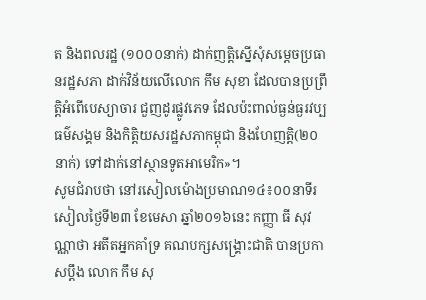ត និងពលរដ្ឋ (១០០០នាក់) ដាក់ញត្តិស្នើសុំសម្តេចប្រធានរដ្ឋសភា ដាក់វិន័យលើលោក កឹម សុខា ដែលបានប្រព្រឹត្តិអំពើបេស្យាចារ ជួញដូរផ្លូវភេទ ដែលប៉ះពាល់ធ្ងន់ធ្ងរវប្បធម៌សង្គម និងកិត្តិយសរដ្ឋសភាកម្ពុជា និងហែញត្តិ(២០នាក់) ទៅដាក់នៅស្ថានទូតអាមេរិក»។
សូមជំរាបថា នៅរសៀលម៉ោងប្រមាណ១៤៖០០នាទីរសៀលថ្ងៃទី២៣ ខែមេសា ឆ្នាំ២០១៦នេះ កញ្ញា ធី សុវណ្ណាថា អតីតអ្នកគាំទ្រ គណបក្សសង្រ្គោះជាតិ បានប្រកាសប្តឹង លោក កឹម សុ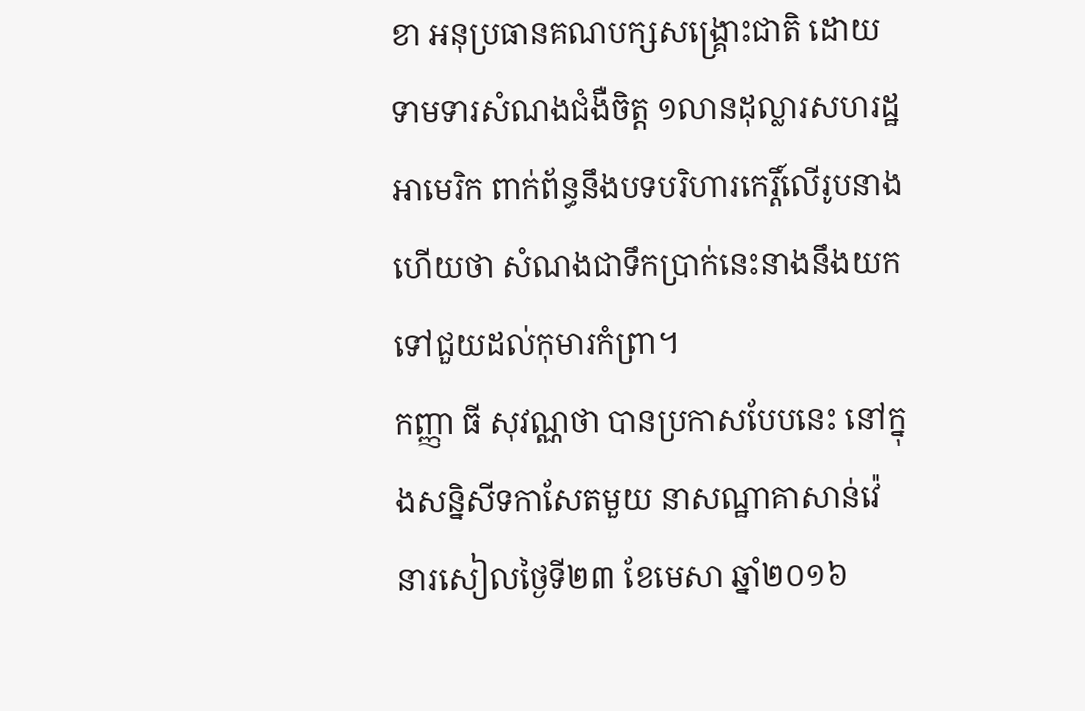ខា អនុប្រធានគណបក្សសង្រ្គោះជាតិ ដោយទាមទារសំណងជំងឺចិត្ត ១លានដុល្លារសហរដ្ឋអាមេរិក ពាក់ព័ន្ធនឹងបទបរិហារកេរ្តិ៍លើរូបនាង ហើយថា សំណងជាទឹកប្រាក់នេះនាងនឹងយកទៅជួយដល់កុមារកំព្រា។
កញ្ញា ធី សុវណ្ណថា បានប្រកាសបែបនេះ នៅក្នុងសន្និសីទកាសែតមួយ នាសណ្ឋាគាសាន់វ៉េ នារសៀលថ្ងៃទី២៣ ខែមេសា ឆ្នាំ២០១៦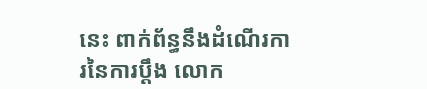នេះ ពាក់ព័ន្ធនឹងដំណើរការនៃការប្តឹង លោក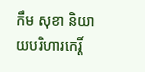កឹម សុខា និយាយបរិហារកេរ្តិ៍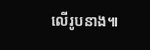លើរូបនាង៕